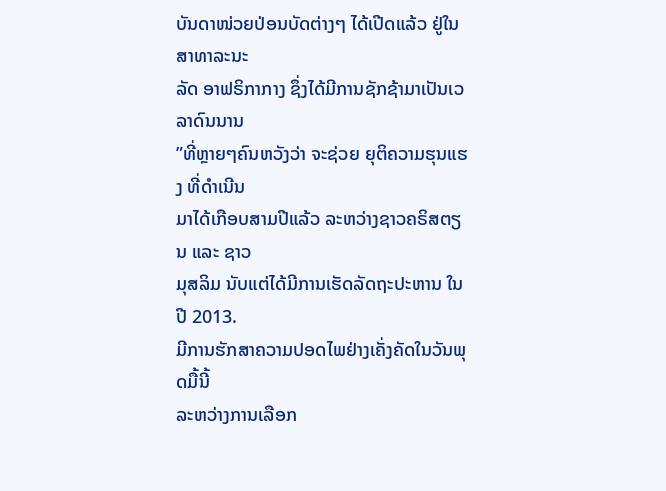ບັນດາໜ່ວຍປ່ອນບັດຕ່າງໆ ໄດ້ເປີດແລ້ວ ຢູ່ໃນສາທາລະນະ
ລັດ ອາຟຣິກາກາງ ຊຶ່ງໄດ້ມີການຊັກຊ້າມາເປັນເວລາດົນນານ
”ທີ່ຫຼາຍໆຄົນຫວັງວ່າ ຈະຊ່ວຍ ຍຸຕິຄວາມຮຸນແຮງ ທີ່ດຳເນີນ
ມາໄດ້ເກືອບສາມປີແລ້ວ ລະຫວ່າງຊາວຄຣິສຕຽນ ແລະ ຊາວ
ມຸສລິມ ນັບແຕ່ໄດ້ມີການເຮັດລັດຖະປະຫານ ໃນປີ 2013.
ມີການຮັກສາຄວາມປອດໄພຢ່າງເຄັ່ງຄັດໃນວັນພຸດມື້ນີ້
ລະຫວ່າງການເລືອກ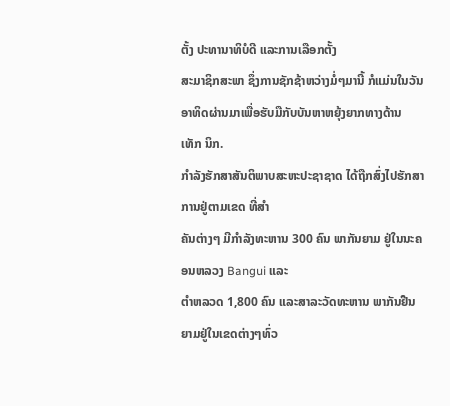ຕັ້ງ ປະທານາທິບໍດີ ແລະການເລືອກຕັ້ງ
ສະມາຊິກສະພາ ຊຶ່ງການຊັກຊ້າຫວ່າງມໍ່ໆມານີ້ ກໍແມ່ນໃນວັນ
ອາທິດຜ່ານມາເພື່ອຮັບມືກັບບັນຫາຫຍຸ້ງຍາກທາງດ້ານ
ເທັກ ນິກ.
ກໍາລັງຮັກສາສັນຕິພາບສະຫະປະຊາຊາດ ໄດ້ຖືກສົ່ງໄປຮັກສາການຢູ່ຕາມເຂດ ທີ່ສຳ
ຄັນຕ່າງໆ ມີກຳລັງທະຫານ 300 ຄົນ ພາກັນຍາມ ຢູ່ໃນນະຄອນຫລວງ Bangui ແລະ
ຕຳຫລວດ 1,800 ຄົນ ແລະສາລະວັດທະຫານ ພາກັນຢືນຍາມຢູ່ໃນເຂດຕ່າງໆທົ່ວ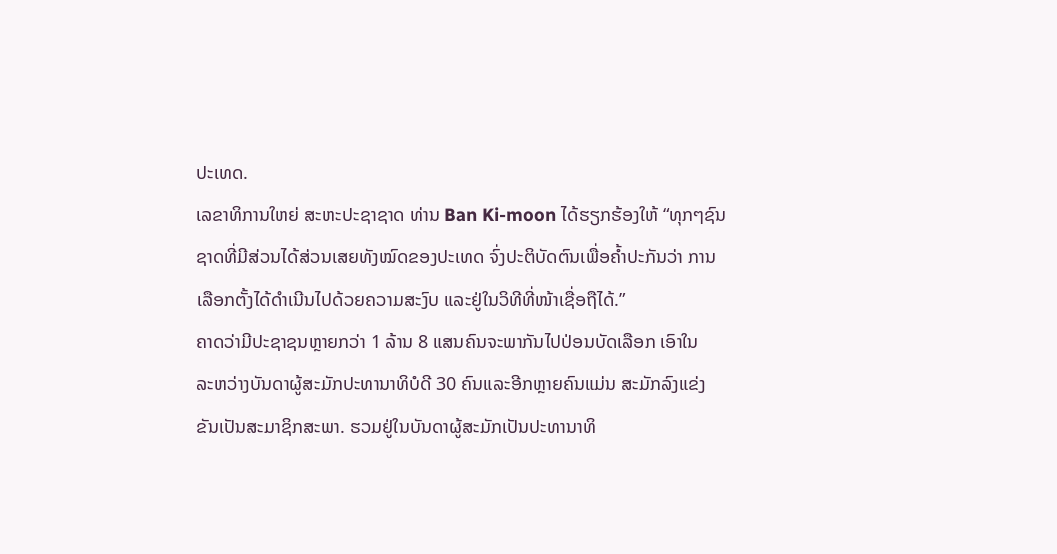ປະເທດ.
ເລຂາທິການໃຫຍ່ ສະຫະປະຊາຊາດ ທ່ານ Ban Ki-moon ໄດ້ຮຽກຮ້ອງໃຫ້ “ທຸກໆຊົນ
ຊາດທີ່ມີສ່ວນໄດ້ສ່ວນເສຍທັງໝົດຂອງປະເທດ ຈົ່ງປະຕິບັດຕົນເພື່ອຄໍ້າປະກັນວ່າ ການ
ເລືອກຕັ້ງໄດ້ດຳເນີນໄປດ້ວຍຄວາມສະງົບ ແລະຢູ່ໃນວິທີທີ່ໜ້າເຊື່ອຖືໄດ້.”
ຄາດວ່າມີປະຊາຊນຫຼາຍກວ່າ 1 ລ້ານ 8 ແສນຄົນຈະພາກັນໄປປ່ອນບັດເລືອກ ເອົາໃນ
ລະຫວ່າງບັນດາຜູ້ສະມັກປະທານາທິບໍດີ 30 ຄົນແລະອີກຫຼາຍຄົນແມ່ນ ສະມັກລົງແຂ່ງ
ຂັນເປັນສະມາຊິກສະພາ. ຮວມຢູ່ໃນບັນດາຜູ້ສະມັກເປັນປະທານາທິ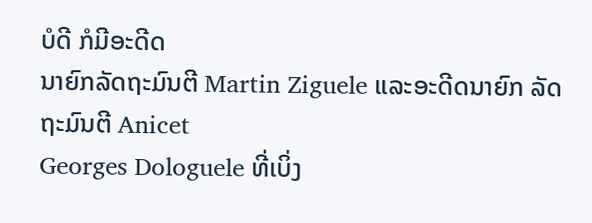ບໍດີ ກໍມີອະດີດ
ນາຍົກລັດຖະມົນຕີ Martin Ziguele ແລະອະດີດນາຍົກ ລັດຖະມົນຕີ Anicet
Georges Dologuele ທີ່ເບິ່ງ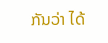ກັນວ່າ ໄດ້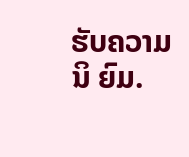ຮັບຄວາມນິ ຍົມ.